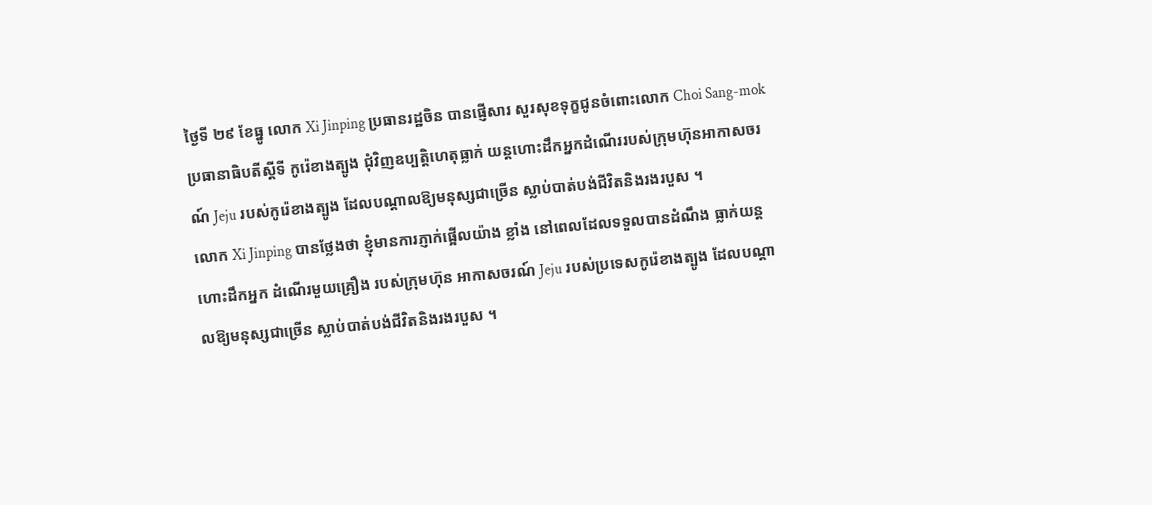ថ្ងៃទី ២៩ ខែធ្នូ លោក Xi Jinping ប្រធានរដ្ឋចិន បានផ្ញើសារ សួរសុខទុក្ខជូនចំពោះលោក Choi Sang-mok ប្រធានាធិបតីស្តីទី កូរ៉េខាងត្បូង ជុំវិញឧប្បត្តិហេតុធ្លាក់ យន្តហោះដឹកអ្នកដំណើររបស់ក្រុមហ៊ុនអាកាសចរណ៍ Jeju របស់កូរ៉េខាងត្បូង ដែលបណ្តាលឱ្យមនុស្សជាច្រើន ស្លាប់បាត់បង់ជីវិតនិងរងរបួស ។
លោក Xi Jinping បានថ្លែងថា ខ្ញុំមានការភ្ញាក់ផ្អើលយ៉ាង ខ្លាំង នៅពេលដែលទទួលបានដំណឹង ធ្លាក់យន្តហោះដឹកអ្នក ដំណើរមួយគ្រឿង របស់ក្រុមហ៊ុន អាកាសចរណ៍ Jeju របស់ប្រទេសកូរ៉េខាងត្បូង ដែលបណ្តាលឱ្យមនុស្សជាច្រើន ស្លាប់បាត់បង់ជីវិតនិងរងរបួស ។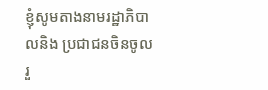ខ្ញុំសូមតាងនាមរដ្ឋាភិបាលនិង ប្រជាជនចិនចូលរួ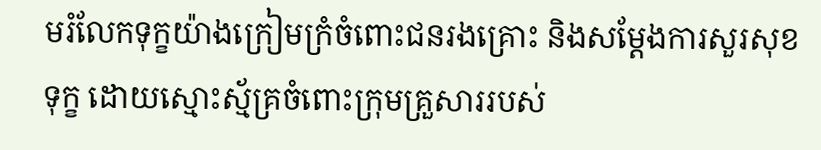មរំលែកទុក្ខយ៉ាងក្រៀមក្រំចំពោះជនរងគ្រោះ និងសម្តែងការសួរសុខទុក្ខ ដោយស្មោះស្ម័គ្រចំពោះក្រុមគ្រួសាររបស់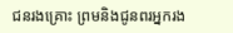ជនរងគ្រោះ ព្រមនិងជូនពរអ្នករង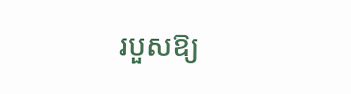របួសឱ្យ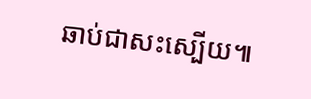ឆាប់ជាសះស្បើយ៕